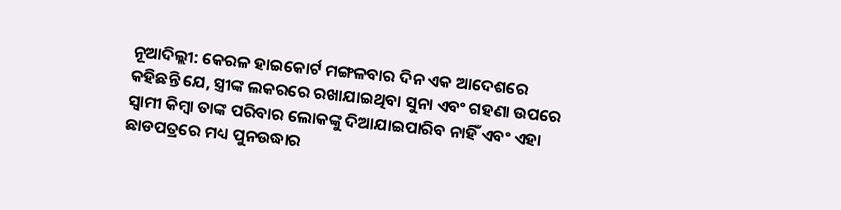ନୂଆଦିଲ୍ଲୀ: କେରଳ ହାଇକୋର୍ଟ ମଙ୍ଗଳବାର ଦିନ ଏକ ଆଦେଶରେ କହିଛନ୍ତି ଯେ, ସ୍ତ୍ରୀଙ୍କ ଲକରରେ ରଖାଯାଇଥିବା ସୁନା ଏବଂ ଗହଣା ଉପରେ ସ୍ୱାମୀ କିମ୍ବା ତାଙ୍କ ପରିବାର ଲୋକଙ୍କୁ ଦିଆଯାଇପାରିବ ନାହିଁ ଏବଂ ଏହା ଛାଡପତ୍ରରେ ମଧ୍ୟ ପୁନଉଦ୍ଧାର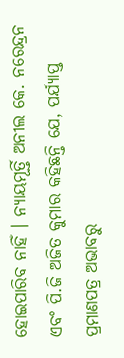ହୋଇପାରିବ ନାହିଁ । ନ୍ୟାୟମୂର୍ତ୍ତି ଅନୀଲ କେ. ନରେନ୍ଦ୍ରନ ଏବଂ ପି.ଜି ଅଜିତ କୁମାର କହିଛନ୍ତି ଯେ, ପର୍ଯ୍ୟାପ୍ତ ପ୍ରମାଣପତ୍ର ଅଭାବରୁ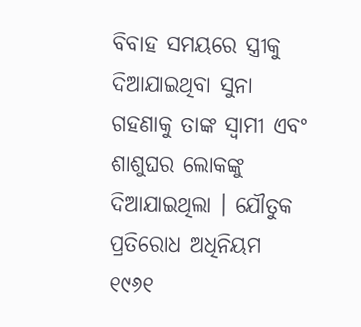ବିବାହ ସମୟରେ ସ୍ତ୍ରୀକୁ ଦିଆଯାଇଥିବା ସୁନା ଗହଣାକୁ ତାଙ୍କ ସ୍ୱାମୀ ଏବଂ ଶାଶୁଘର ଲୋକଙ୍କୁ ଦିଆଯାଇଥିଲା । ଯୌତୁକ ପ୍ରତିରୋଧ ଅଧିନିୟମ ୧୯୬୧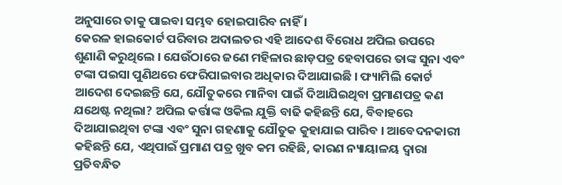ଅନୁସାରେ ତାକୁ ପାଇବା ସମ୍ଭବ ହୋଇପାରିବ ନାହିଁ ।
କେରଳ ହାଇକୋର୍ଟ ପରିବାର ଅଦାଲତର ଏହି ଆଦେଶ ବିରୋଧ ଅପିଲ ଉପରେ ଶୁଣାଣି କରୁଥିଲେ । ଯେଉଁଠାରେ ଜଣେ ମହିଳାର ଛାଡ଼ପତ୍ର ହେବାପରେ ତାଙ୍କ ସୁନା ଏବଂ ଟଙ୍କା ପଇସା ପୁଣିଥରେ ଫେରିପାଇବାର ଅଧିକାର ଦିଆଯାଇଛି । ଫ୍ୟାମିଲି କୋର୍ଟ ଆଦେଶ ଦେଇଛନ୍ତି ଯେ, ଯୌତୁକରେ ମାନିବା ପାଇଁ ଦିଆଯିଇଥିବା ପ୍ରମାଣପତ୍ର କଣ ଯଥେଷ୍ଟ ନଥିଲା? ଅପିଲ କର୍ତ୍ତାଙ୍କ ଓକିଲ ଯୁକ୍ତି ବାଢି କହିଛନ୍ତି ଯେ, ବିବାହରେ ଦିଆଯାଇଥିବା ଟଙ୍କା ଏବଂ ସୁନା ଗହଣାକୁ ଯୌତୁକ କୁହାଯାଇ ପାରିବ । ଆବେଦନକାରୀ କହିଛନ୍ତି ଯେ, ଏଥିପାଇଁ ପ୍ରମାଣ ପତ୍ର ଖୁବ କମ ରହିଛି, କାରଣ ନ୍ୟାୟାଳୟ ଦ୍ୱାରା ପ୍ରତିବନ୍ଧିତ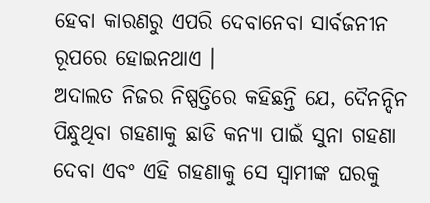ହେବା କାରଣରୁ ଏପରି ଦେବାନେବା ସାର୍ବଜନୀନ ରୂପରେ ହୋଇନଥାଏ ।
ଅଦାଲତ ନିଜର ନିଷ୍ପତ୍ତିରେ କହିଛନ୍ତି ଯେ, ଦୈନନ୍ଦିନ ପିନ୍ଧୁଥିବା ଗହଣାକୁ ଛାଡି କନ୍ୟା ପାଇଁ ସୁନା ଗହଣା ଦେବା ଏବଂ ଏହି ଗହଣାକୁ ସେ ସ୍ୱାମୀଙ୍କ ଘରକୁ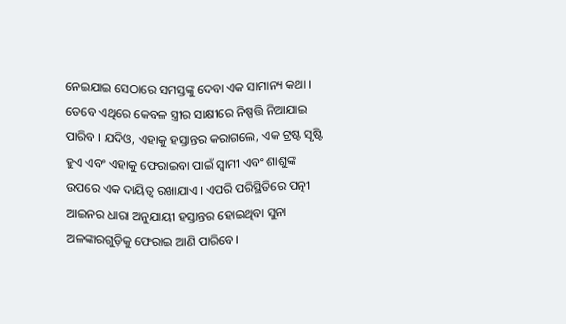ନେଇଯାଇ ସେଠାରେ ସମସ୍ତଙ୍କୁ ଦେବା ଏକ ସାମାନ୍ୟ କଥା । ତେବେ ଏଥିରେ କେବଳ ସ୍ତ୍ରୀର ସାକ୍ଷୀରେ ନିଷ୍ପତ୍ତି ନିଆଯାଇ ପାରିବ । ଯଦିଓ, ଏହାକୁ ହସ୍ତାନ୍ତର କରାଗଲେ, ଏକ ଟ୍ରଷ୍ଟ ସୃଷ୍ଟି ହୁଏ ଏବଂ ଏହାକୁ ଫେରାଇବା ପାଇଁ ସ୍ୱାମୀ ଏବଂ ଶାଶୁଙ୍କ ଉପରେ ଏକ ଦାୟିତ୍ୱ ରଖାଯାଏ । ଏପରି ପରିସ୍ଥିତିରେ ପତ୍ନୀ ଆଇନର ଧାରା ଅନୁଯାୟୀ ହସ୍ତାନ୍ତର ହୋଇଥିବା ସୁନା ଅଳଙ୍କାରଗୁଡ଼ିକୁ ଫେରାଇ ଆଣି ପାରିବେ।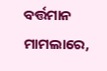ବର୍ତ୍ତମାନ ମାମଲାରେ,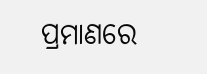ପ୍ରମାଣରେ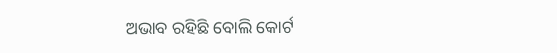ଅଭାବ ରହିଛି ବୋଲି କୋର୍ଟ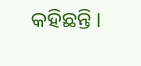କହିଛନ୍ତି।